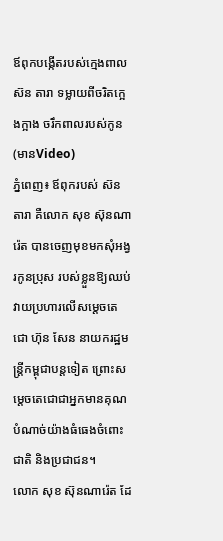ឪពុកបង្កើតរបស់ក្មេងពាល ស៊ន តារា ទម្លាយពីចរិតក្អេងក្អាង ចរឹកពាលរបស់កូន(មានVideo)
ភ្នំពេញ៖ ឪពុករបស់ ស៊ន តារា គឺលោក សុខ ស៊ុនណារ៉េត បានចេញមុខមកសុំអង្វរកូនប្រុស របស់ខ្លួនឱ្យឈប់វាយប្រហារលើសម្តេចតេជោ ហ៊ុន សែន នាយករដ្ឋមន្ត្រីកម្ពុជាបន្តទៀត ព្រោះសម្តេចតេជោជាអ្នកមានគុណបំណាច់យ៉ាងធំធេងចំពោះជាតិ និងប្រជាជន។
លោក សុខ ស៊ុនណារ៉េត ដែ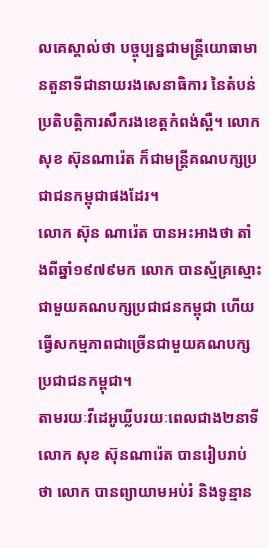លគេស្គាល់ថា បច្ចុប្បន្នជាមន្ត្រីយោធាមានតួនាទីជានាយរងសេនាធិការ នៃតំបន់ប្រតិបត្តិការសឹករងខេត្តកំពង់ស្ពឺ។ លោក សុខ ស៊ុនណារ៉េត ក៏ជាមន្ត្រីគណបក្សប្រជាជនកម្ពុជាផងដែរ។
លោក ស៊ុន ណារ៉េត បានអះអាងថា តាំងពីឆ្នាំ១៩៧៩មក លោក បានស្ម័គ្រស្មោះជាមួយគណបក្សប្រជាជនកម្ពុជា ហើយធ្វើសកម្មភាពជាច្រើនជាមួយគណបក្សប្រជាជនកម្ពុជា។
តាមរយៈវីដេអូឃ្លីបរយៈពេលជាង២នាទី លោក សុខ ស៊ុនណារ៉េត បានរៀបរាប់ថា លោក បានព្យាយាមអប់រំ និងទូន្មាន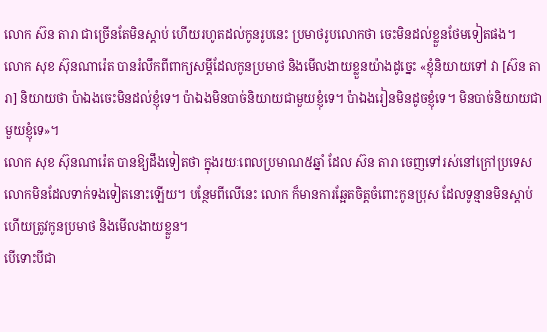លោក ស៊ន តារា ជាច្រើនតែមិនស្តាប់ ហើយរហូតដល់កូនរូបនេះ ប្រមាថរូបលោកថា ចេះមិនដល់ខ្លួនថែមទៀតផង។
លោក សុខ ស៊ុនណារ៉េត បានរំលឹកពីពាក្យសម្តីដែលកូនប្រមាថ និងមើលងាយខ្លួនយ៉ាងដូច្នេះ «ខ្ញុំនិយាយទៅ វា [ស៊ន តារា] និយាយថា ប៉ាឯងចេះមិនដល់ខ្ញុំទេ។ ប៉ាឯងមិនបាច់និយាយជាមួយខ្ញុំទេ។ ប៉ាឯងរៀនមិនដូចខ្ញុំទេ។ មិនបាច់និយាយជាមួយខ្ញុំទេ»។
លោក សុខ ស៊ុនណារ៉េត បានឱ្យដឹងទៀតថា ក្នុងរយៈពេលប្រមាណ៥ឆ្នាំ ដែល ស៊ន តារា ចេញទៅរស់នៅក្រៅប្រទេស លោកមិនដែលទាក់ទងទៀតនោះឡើយ។ បន្ថែមពីលើនេះ លោក ក៏មានការឆ្អែតចិត្តចំពោះកូនប្រុស ដែលទូន្មានមិនស្តាប់ ហើយត្រូវកូនប្រមាថ និងមើលងាយខ្លួន។
បើទោះបីជា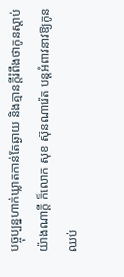បច្ចុប្បន្នហាក់ឃ្លាតកាន់តែឆ្ងាយ និងគ្មានក្តីរំពឹងថាកូនស្តាប់យ៉ាងណាក្តី ក៏លោក សុខ ស៊ុនណារ៉េត បន្តអំពាវនាវឱ្យកូនឈប់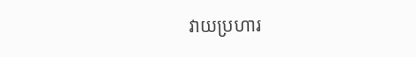វាយប្រហារ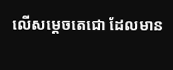លើសម្តេចតេជោ ដែលមាន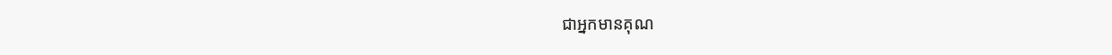ជាអ្នកមានគុណ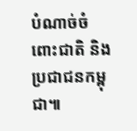បំណាច់ចំពោះជាតិ និងប្រជាជនកម្ពុជា៕